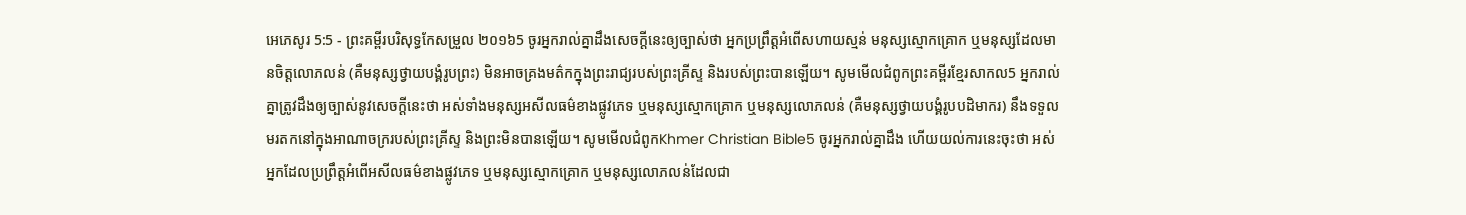អេភេសូរ 5:5 - ព្រះគម្ពីរបរិសុទ្ធកែសម្រួល ២០១៦5 ចូរអ្នករាល់គ្នាដឹងសេចក្ដីនេះឲ្យច្បាស់ថា អ្នកប្រព្រឹត្តអំពើសហាយស្មន់ មនុស្សស្មោកគ្រោក ឬមនុស្សដែលមានចិត្តលោភលន់ (គឺមនុស្សថ្វាយបង្គំរូបព្រះ) មិនអាចគ្រងមត៌កក្នុងព្រះរាជ្យរបស់ព្រះគ្រីស្ទ និងរបស់ព្រះបានឡើយ។ សូមមើលជំពូកព្រះគម្ពីរខ្មែរសាកល5 អ្នករាល់គ្នាត្រូវដឹងឲ្យច្បាស់នូវសេចក្ដីនេះថា អស់ទាំងមនុស្សអសីលធម៌ខាងផ្លូវភេទ ឬមនុស្សស្មោកគ្រោក ឬមនុស្សលោភលន់ (គឺមនុស្សថ្វាយបង្គំរូបបដិមាករ) នឹងទទួលមរតកនៅក្នុងអាណាចក្ររបស់ព្រះគ្រីស្ទ និងព្រះមិនបានឡើយ។ សូមមើលជំពូកKhmer Christian Bible5 ចូរអ្នករាល់គ្នាដឹង ហើយយល់ការនេះចុះថា អស់អ្នកដែលប្រព្រឹត្តអំពើអសីលធម៌ខាងផ្លូវភេទ ឬមនុស្សស្មោកគ្រោក ឬមនុស្សលោភលន់ដែលជា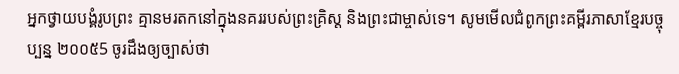អ្នកថ្វាយបង្គំរូបព្រះ គ្មានមរតកនៅក្នុងនគររបស់ព្រះគ្រិស្ដ និងព្រះជាម្ចាស់ទេ។ សូមមើលជំពូកព្រះគម្ពីរភាសាខ្មែរបច្ចុប្បន្ន ២០០៥5 ចូរដឹងឲ្យច្បាស់ថា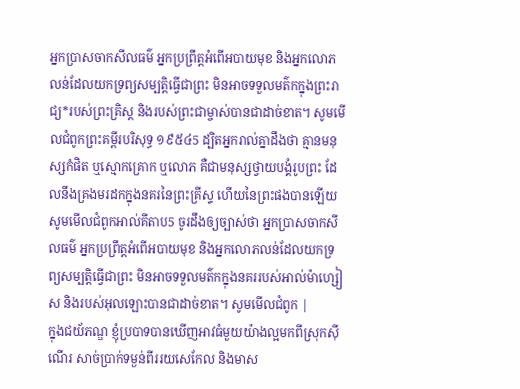អ្នកប្រាសចាកសីលធម៌ អ្នកប្រព្រឹត្តអំពើអបាយមុខ និងអ្នកលោភលន់ដែលយកទ្រព្យសម្បត្តិធ្វើជាព្រះ មិនអាចទទួលមត៌កក្នុងព្រះរាជ្យ*របស់ព្រះគ្រិស្ត និងរបស់ព្រះជាម្ចាស់បានជាដាច់ខាត។ សូមមើលជំពូកព្រះគម្ពីរបរិសុទ្ធ ១៩៥៤5 ដ្បិតអ្នករាល់គ្នាដឹងថា គ្មានមនុស្សកំផិត ឬស្មោកគ្រោក ឬលោភ គឺជាមនុស្សថ្វាយបង្គំរូបព្រះ ដែលនឹងគ្រងមរដកក្នុងនគរនៃព្រះគ្រីស្ទ ហើយនៃព្រះផងបានឡើយ សូមមើលជំពូកអាល់គីតាប5 ចូរដឹងឲ្យច្បាស់ថា អ្នកប្រាសចាកសីលធម៌ អ្នកប្រព្រឹត្ដអំពើអបាយមុខ និងអ្នកលោភលន់ដែលយកទ្រព្យសម្បត្តិធ្វើជាព្រះ មិនអាចទទួលមត៌កក្នុងនគររបស់អាល់ម៉ាហ្សៀស និងរបស់អុលឡោះបានជាដាច់ខាត។ សូមមើលជំពូក |
ក្នុងជយ័ភណ្ឌ ខ្ញុំប្របាទបានឃើញអាវធំមួយយ៉ាងល្អមកពីស្រុកស៊ីណើរ សាច់ប្រាក់ទម្ងន់ពីររយសេកែល និងមាស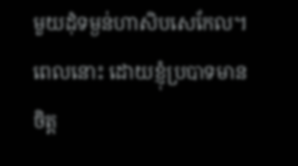មួយដុំទម្ងន់ហាសិបសេកែល។ ពេលនោះ ដោយខ្ញុំប្របាទមានចិត្ត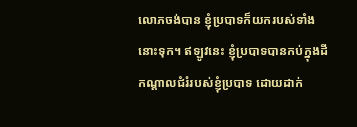លោភចង់បាន ខ្ញុំប្របាទក៏យករបស់ទាំងនោះទុក។ ឥឡូវនេះ ខ្ញុំប្របាទបានកប់ក្នុងដី កណ្ដាលជំរំរបស់ខ្ញុំប្របាទ ដោយដាក់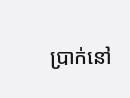ប្រាក់នៅ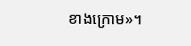ខាងក្រោម»។